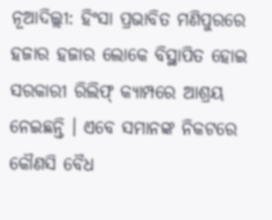ନୂଆଦିଲ୍ଲୀ: ହିଂସା ପ୍ରଭାବିତ ମଣିପୁରରେ ହଜାର ହଜାର ଲୋକେ ବିସ୍ଥାପିତ ହୋଇ ସରକାରୀ ରିଲିଫ୍ କ୍ୟାମ୍ପରେ ଆଶ୍ରୟ ନେଇଛନ୍ତି । ଏବେ ସମାନଙ୍କ ନିକଟରେ କୌଣସି ବୈଧ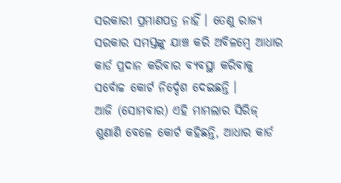ସରକାରୀ ପ୍ରମାଣପତ୍ର ନାହିଁ । ତେଣୁ ରାଜ୍ୟ ସରକାର ସମସ୍ତଙ୍କୁ ଯାଞ୍ଚ କରି ଅବିଳମ୍ବେ ଆଧାର କାର୍ଡ ପ୍ରଦାନ କରିବାର ବ୍ୟବସ୍ଥା କରିବାକୁ ସର୍ବୋଚ୍ଚ କୋର୍ଟ ନିର୍ଦ୍ଦେଶ ଦେଇଛନ୍ତି ।
ଆଜି (ସୋମବାର) ଏହି ମାମଲାର ସିରିଜ୍ ଶୁଣାଣି ବେଳେ କୋର୍ଟ କହିଛନ୍ତି, ଆଧାର କାର୍ଡ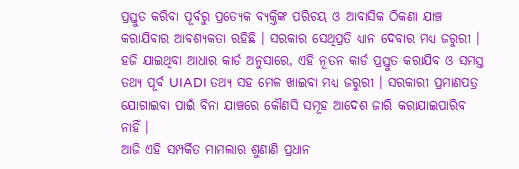ପ୍ରସ୍ତୁତ କରିବା ପୂର୍ବରୁ ପ୍ରତ୍ୟେକ ବ୍ୟକ୍ତିଙ୍କ ପରିଚୟ ଓ ଆବାସିକ ଠିକଣା ଯାଞ୍ଚ କରାଯିବାର ଆବଶ୍ୟକତା ରହିଛି । ସରକାର ସେଥିପ୍ରତି ଧ୍ୟାନ ଦେବାର ମଧ୍ୟ ଜରୁରୀ । ହଜି ଯାଇଥିବା ଆଧାର କାର୍ଡ ଅନୁସାରେ, ଏହି ନୂତନ କାର୍ଡ ପ୍ରସ୍ତୁତ କରାଯିବ ଓ ସମସ୍ତ ତଥ୍ୟ ପୂର୍ବ UIADI ତଥ୍ୟ ସହ ମେଳ ଖାଇବା ମଧ୍ୟ ଜରୁରୀ । ସରକାରୀ ପ୍ରମାଣପତ୍ର ଯୋଗାଇବା ପାଇଁ ବିନା ଯାଞ୍ଚରେ କୌଣସି ସମୂହ ଆଦେଶ ଜାରି କରାଯାଇପାରିବ ନାହିଁ ।
ଆଜି ଏହି ସମ୍ପର୍କିତ ମାମଲାର ଶୁଣାଣି ପ୍ରଧାନ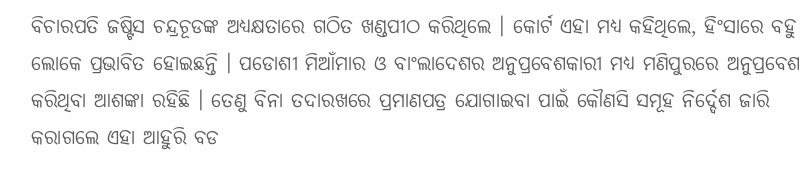ବିଚାରପତି ଜଷ୍ଟିସ ଚନ୍ଦ୍ରଚୂଡଙ୍କ ଅଧ୍ୟକ୍ଷତାରେ ଗଠିତ ଖଣ୍ଡପୀଠ କରିଥିଲେ । କୋର୍ଟ ଏହା ମଧ୍ୟ କହିଥିଲେ, ହିଂସାରେ ବହୁ ଲୋକେ ପ୍ରଭାବିତ ହୋଇଛନ୍ତି । ପଡୋଶୀ ମିଆଁମାର ଓ ବାଂଲାଦେଶର ଅନୁପ୍ରବେଶକାରୀ ମଧ୍ୟ ମଣିପୁରରେ ଅନୁପ୍ରବେଶ କରିଥିବା ଆଶଙ୍କା ରହିଛି । ତେଣୁ ବିନା ତଦାରଖରେ ପ୍ରମାଣପତ୍ର ଯୋଗାଇବା ପାଇଁ କୌଣସି ସମୂହ ନିର୍ଦ୍ଦେଶ ଜାରି କରାଗଲେ ଏହା ଆହୁରି ବଡ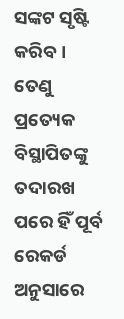ସଙ୍କଟ ସୃଷ୍ଟି କରିବ । ତେଣୁ ପ୍ରତ୍ୟେକ ବିସ୍ଥାପିତଙ୍କୁ ତଦାରଖ ପରେ ହିଁ ପୂର୍ବ ରେକର୍ଡ ଅନୁସାରେ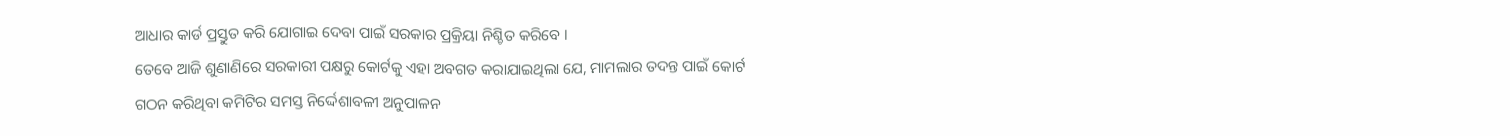ଆଧାର କାର୍ଡ ପ୍ରସ୍ତୁତ କରି ଯୋଗାଇ ଦେବା ପାଇଁ ସରକାର ପ୍ରକ୍ରିୟା ନିଶ୍ଚିତ କରିବେ ।
ତେବେ ଆଜି ଶୁଣାଣିରେ ସରକାରୀ ପକ୍ଷରୁ କୋର୍ଟକୁ ଏହା ଅବଗତ କରାଯାଇଥିଲା ଯେ, ମାମଲାର ତଦନ୍ତ ପାଇଁ କୋର୍ଟ ଗଠନ କରିଥିବା କମିଟିର ସମସ୍ତ ନିର୍ଦ୍ଦେଶାବଳୀ ଅନୁପାଳନ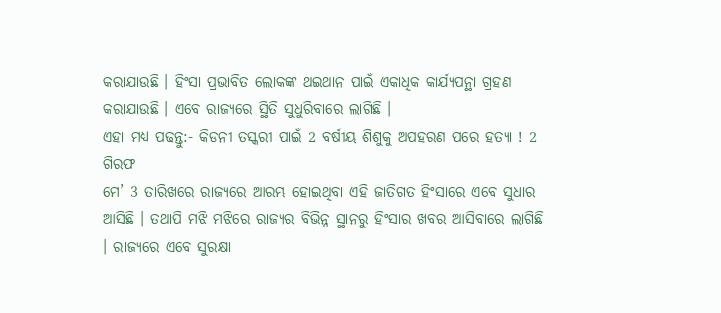କରାଯାଉଛି । ହିଂସା ପ୍ରଭାବିତ ଲୋକଙ୍କ ଥଇଥାନ ପାଇଁ ଏକାଧିକ କାର୍ଯ୍ୟପନ୍ଥା ଗ୍ରହଣ କରାଯାଉଛି । ଏବେ ରାଜ୍ୟରେ ସ୍ଥିତି ସୁଧୁରିବାରେ ଲାଗିଛି ।
ଏହା ମଧ୍ୟ ପଢନ୍ତୁ:- କିଡନୀ ତସ୍କରୀ ପାଇଁ 2 ବର୍ଷୀୟ ଶିଶୁକୁ ଅପହରଣ ପରେ ହତ୍ୟା ! 2 ଗିରଫ
ମେ’ 3 ତାରିଖରେ ରାଜ୍ୟରେ ଆରମ୍ଭ ହୋଇଥିବା ଏହି ଜାତିଗତ ହିଂସାରେ ଏବେ ସୁଧାର ଆସିଛି । ତଥାପି ମଝି ମଝିରେ ରାଜ୍ୟର ବିଭିନ୍ନ ସ୍ଥାନରୁ ହିଂସାର ଖବର ଆସିବାରେ ଲାଗିଛି । ରାଜ୍ୟରେ ଏବେ ସୁରକ୍ଷା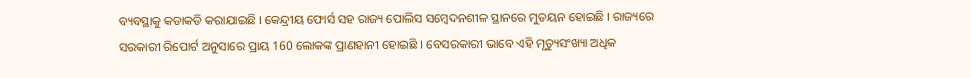ବ୍ୟବସ୍ଥାକୁ କଡାକଡି କରାଯାଇଛି । କେନ୍ଦ୍ରୀୟ ଫୋର୍ସ ସହ ରାଜ୍ୟ ପୋଲିସ ସମ୍ବେଦନଶୀଳ ସ୍ଥାନରେ ମୁତୟନ ହୋଇଛି । ରାଜ୍ୟରେ ସରକାରୀ ରିପୋର୍ଟ ଅନୁସାରେ ପ୍ରାୟ 160 ଲୋକଙ୍କ ପ୍ରାଣହାନୀ ହୋଇଛି । ବେସରକାରୀ ଭାବେ ଏହି ମୃତ୍ୟୁସଂଖ୍ୟା ଅଧିକ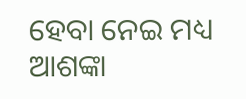ହେବା ନେଇ ମଧ୍ୟ ଆଶଙ୍କା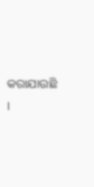କରାଯାଉଛି ।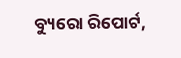ବ୍ୟୁରୋ ରିପୋର୍ଟ,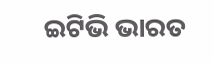ଇଟିଭି ଭାରତ